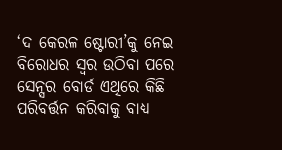‘ଦ କେରଳ ଷ୍ଟୋରୀ’କୁ ନେଇ ବିରୋଧର ସ୍ୱର ଉଠିବା ପରେ ସେନ୍ସର ବୋର୍ଡ ଏଥିରେ କିଛି ପରିବର୍ତ୍ତନ କରିବାକୁ ବାଧ୍ୟ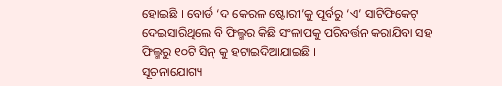ହୋଇଛି । ବୋର୍ଡ ‘ଦ କେରଳ ଷ୍ଟୋରୀ’କୁ ପୂର୍ବରୁ ‘ଏ’ ସାଟିଫିକେଟ୍ ଦେଇସାରିଥିଲେ ବି ଫିଲ୍ମର କିଛି ସଂଳାପକୁ ପରିବର୍ତ୍ତନ କରାଯିବା ସହ ଫିଲ୍ମରୁ ୧୦ଟି ସିନ୍ କୁ ହଟାଇଦିଆଯାଇଛି ।
ସୂଚନାଯୋଗ୍ୟ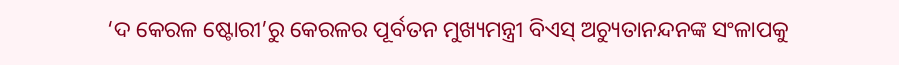‘ଦ କେରଳ ଷ୍ଟୋରୀ’ରୁ କେରଳର ପୂର୍ବତନ ମୁଖ୍ୟମନ୍ତ୍ରୀ ବିଏସ୍ ଅଚ୍ୟୁତାନନ୍ଦନଙ୍କ ସଂଳାପକୁ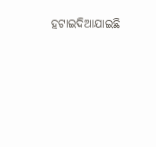ହଟାଇଦିଆଯାଇଛି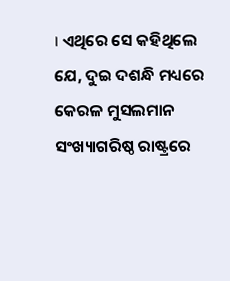। ଏଥିରେ ସେ କହିଥିଲେ ଯେ, ଦୁଇ ଦଶନ୍ଧି ମଧ୍ୟରେ କେରଳ ମୁସଲମାନ ସଂଖ୍ୟାଗରିଷ୍ଠ ରାଷ୍ଟ୍ରରେ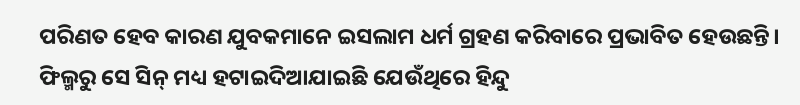ପରିଣତ ହେବ କାରଣ ଯୁବକମାନେ ଇସଲାମ ଧର୍ମ ଗ୍ରହଣ କରିବାରେ ପ୍ରଭାବିତ ହେଉଛନ୍ତି। ଫିଲ୍ମରୁ ସେ ସିନ୍ ମଧ୍ୟ ହଟାଇଦିଆଯାଇଛି ଯେଉଁଥିରେ ହିନ୍ଦୁ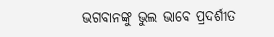ଭଗବାନଙ୍କୁ ଭୁଲ ଭାବେ ପ୍ରଦର୍ଶୀତ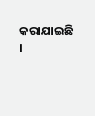କରାଯାଇଛି ।